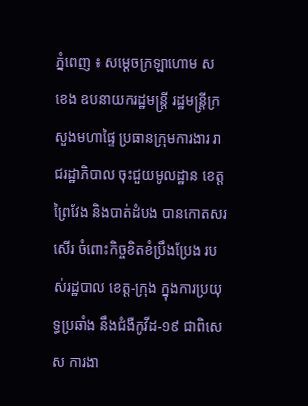ភ្នំពេញ ៖ សម្ដេចក្រឡាហោម ស ខេង ឧបនាយករដ្ឋមន្រ្តី រដ្ឋមន្រ្តីក្រសួងមហាផ្ទៃ ប្រធានក្រុមការងារ រាជរដ្ឋាភិបាល ចុះជួយមូលដ្ឋាន ខេត្តព្រៃវែង និងបាត់ដំបង បានកោតសរសើរ ចំពោះកិច្ចខិតខំប្រឹងប្រែង របស់រដ្ឋបាល ខេត្ត-ក្រុង ក្នុងការប្រយុទ្ធប្រឆាំង នឹងជំងឺកូវីដ-១៩ ជាពិសេស ការងា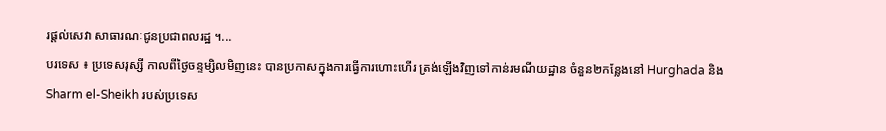រផ្ដល់សេវា សាធារណៈជូនប្រជាពលរដ្ឋ ។...
បរទេស ៖ ប្រទេសរុស្សី កាលពីថ្ងៃចន្ទម្សិលមិញនេះ បានប្រកាសក្នុងការធ្វើការហោះហើរ ត្រង់ឡើងវិញទៅកាន់រមណីយដ្ឋាន ចំនួន២កន្លែងនៅ Hurghada និង Sharm el-Sheikh របស់ប្រទេស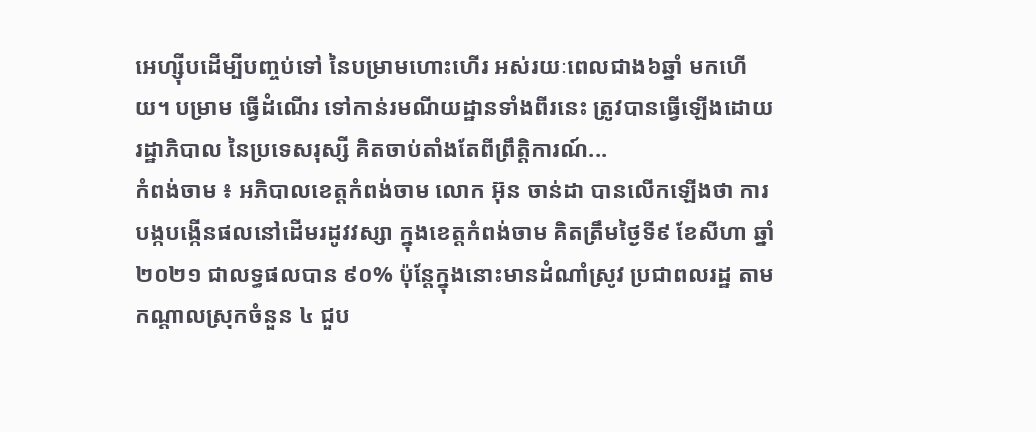អេហ្ស៊ីបដើម្បីបញ្ចប់ទៅ នៃបម្រាមហោះហើរ អស់រយៈពេលជាង៦ឆ្នាំ មកហើយ។ បម្រាម ធ្វើដំណើរ ទៅកាន់រមណីយដ្ឋានទាំងពីរនេះ ត្រូវបានធ្វើឡើងដោយរដ្ឋាភិបាល នៃប្រទេសរុស្សី គិតចាប់តាំងតែពីព្រឹតិ្តការណ៍...
កំពង់ចាម ៖ អភិបាលខេត្តកំពង់ចាម លោក អ៊ុន ចាន់ដា បានលើកឡើងថា ការបង្កបង្កើនផលនៅដើមរដូវវស្សា ក្នុងខេត្តកំពង់ចាម គិតត្រឹមថ្ងៃទី៩ ខែសីហា ឆ្នាំ២០២១ ជាលទ្ធផលបាន ៩០% ប៉ុន្តែក្នុងនោះមានដំណាំស្រូវ ប្រជាពលរដ្ឋ តាមកណ្ដាលស្រុកចំនួន ៤ ជួប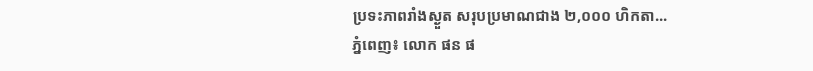ប្រទះភាពរាំងស្ងួត សរុបប្រមាណជាង ២,០០០ ហិកតា...
ភ្នំពេញ៖ លោក ផន ផ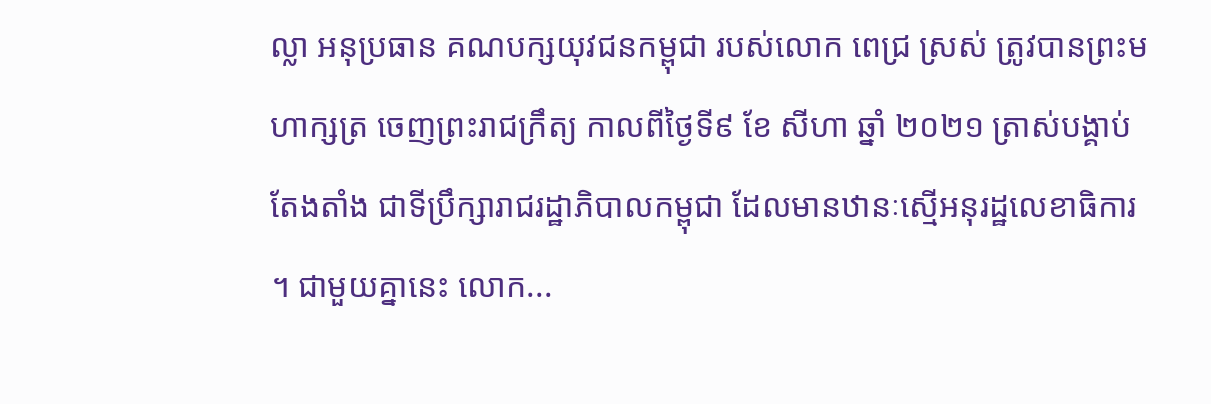ល្លា អនុប្រធាន គណបក្សយុវជនកម្ពុជា របស់លោក ពេជ្រ ស្រស់ ត្រូវបានព្រះមហាក្សត្រ ចេញព្រះរាជក្រឹត្យ កាលពីថ្ងៃទី៩ ខែ សីហា ឆ្នាំ ២០២១ ត្រាស់បង្គាប់តែងតាំង ជាទីប្រឹក្សារាជរដ្ឋាភិបាលកម្ពុជា ដែលមានឋានៈស្មើអនុរដ្ឋលេខាធិការ ។ ជាមួយគ្នានេះ លោក...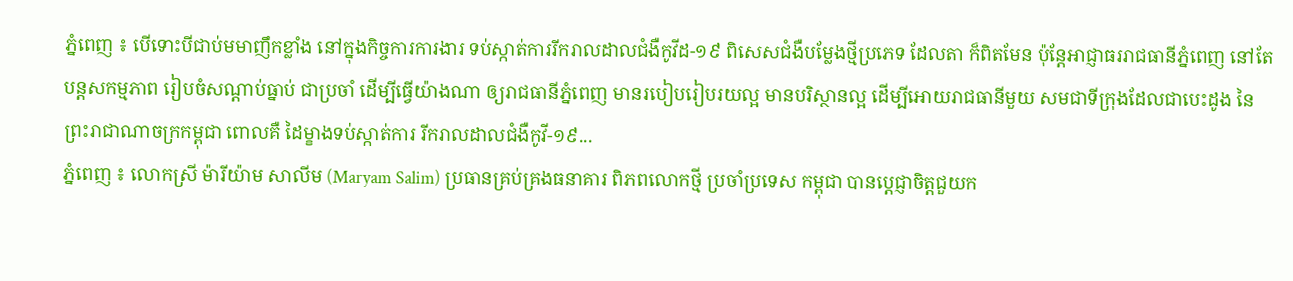ភ្នំពេញ ៖ បើទោះបីជាប់មមាញឹកខ្លាំង នៅក្នុងកិច្ចការការងារ ទប់ស្កាត់ការរីករាលដាលជំងឺកូវីដ-១៩ ពិសេសជំងឺបម្លែងថ្មីប្រភេទ ដែលតា ក៏ពិតមែន ប៉ុន្តែអាជ្ញាធររាជធានីភ្នំពេញ នៅតែបន្តសកម្មភាព រៀបចំសណ្ដាប់ធ្នាប់ ជាប្រចាំ ដើម្បីធ្វើយ៉ាងណា ឲ្យរាជធានីភ្នំពេញ មានរបៀបរៀបរយល្អ មានបរិស្ថានល្អ ដើម្បីអោយរាជធានីមួយ សមជាទីក្រុងដែលជាបេះដូង នៃព្រះរាជាណាចក្រកម្ពុជា ពោលគឺ ដៃម្ខាងទប់ស្កាត់ការ រីករាលដាលជំងឺកូវី-១៩...
ភ្នំពេញ ៖ លោកស្រី ម៉ារីយ៉ាម សាលីម (Maryam Salim) ប្រធានគ្រប់គ្រងធនាគារ ពិភពលោកថ្មី ប្រចាំប្រទេស កម្ពុជា បានប្ដេជ្ញាចិត្តជួយក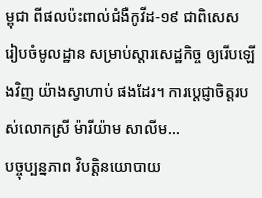ម្ពុជា ពីផលប៉ះពាល់ជំងឺកូវីដ-១៩ ជាពិសេស រៀបចំមូលដ្ឋាន សម្រាប់ស្តារសេដ្ឋកិច្ច ឲ្យរើបឡើងវិញ យ៉ាងស្វាហាប់ ផងដែរ។ ការប្ដេជ្ញាចិត្តរបស់លោកស្រី ម៉ារីយ៉ាម សាលីម...
បច្ចុប្បន្នភាព វិបត្តិនយោបាយ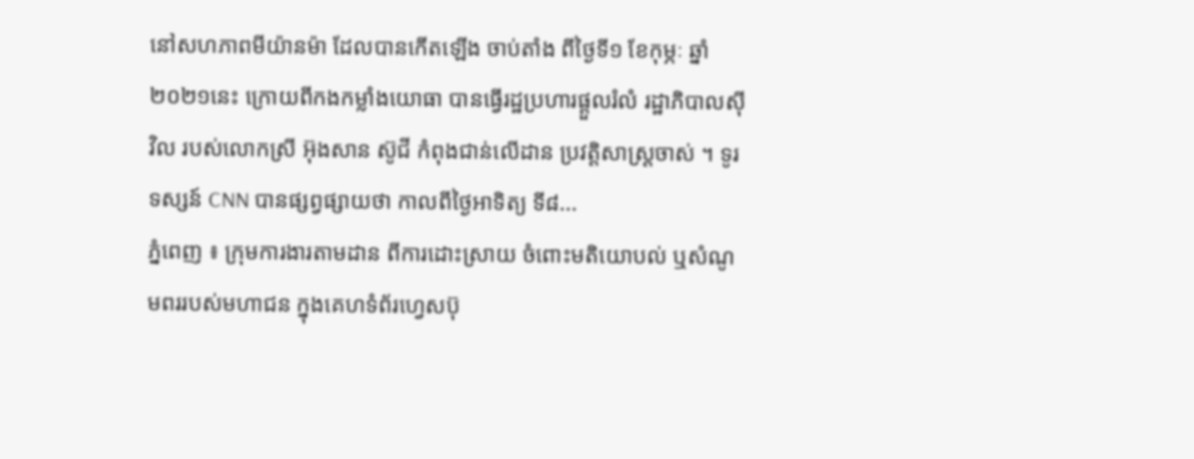នៅសហភាពមីយ៉ានម៉ា ដែលបានកើតឡើង ចាប់តាំង ពីថ្ងៃទី១ ខែកុម្ភៈ ឆ្នាំ២០២១នេះ ក្រោយពីកងកម្លាំងយោធា បានធ្វើរដ្ឋប្រហារផ្តួលរំលំ រដ្ឋាភិបាលស៊ីវិល របស់លោកស្រី អ៊ុងសាន ស៊ូជី កំពុងជាន់លើដាន ប្រវត្តិសាស្ត្រចាស់ ។ ទូរទស្សន៍ CNN បានផ្សព្វផ្សាយថា កាលពីថ្ងៃអាទិត្យ ទី៨...
ភ្នំពេញ ៖ ក្រុមការងារតាមដាន ពីការដោះស្រាយ ចំពោះមតិយោបល់ ឬសំណូមពររបស់មហាជន ក្នុងគេហទំព័រហ្វេសប៊ុ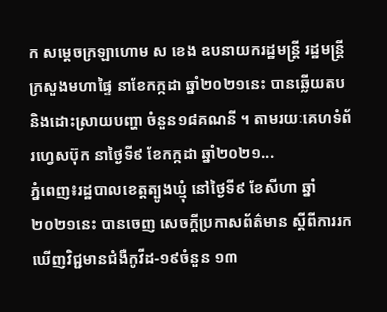ក សម្ដេចក្រឡាហោម ស ខេង ឧបនាយករដ្ឋមន្ដ្រី រដ្ឋមន្ដ្រីក្រសួងមហាផ្ទៃ នាខែកក្កដា ឆ្នាំ២០២១នេះ បានឆ្លើយតប និងដោះស្រាយបញ្ហា ចំនួន១៨គណនី ។ តាមរយៈគេហទំព័រហ្វេសប៊ុក នាថ្ងៃទី៩ ខែកក្កដា ឆ្នាំ២០២១...
ភ្នំពេញ៖រដ្ឋបាលខេត្តត្បូងឃ្មុំ នៅថ្ងៃទី៩ ខែសីហា ឆ្នាំ២០២១នេះ បានចេញ សេចក្ដីប្រកាសព័ត៌មាន ស្តីពីការរកឃើញវិជ្ជមានជំងឺកូវីដ-១៩ចំនួន ១៣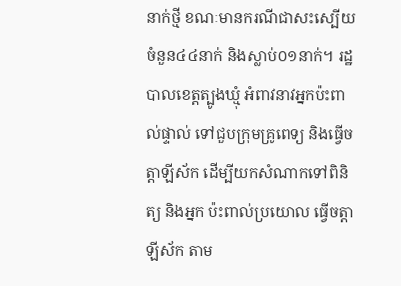នាក់ថ្មី ខណៈមានករណីជាសះស្បើយ ចំនួន៤៤នាក់ និងស្លាប់០១នាក់។ រដ្ឋបាលខេត្តត្បូងឃ្មុំ អំពាវនាវអ្នកប៉ះពាល់ផ្ទាល់ ទៅជួបក្រុមគ្រូពេទ្យ និងធ្វើចត្តាឡីស័ក ដើម្បីយកសំណាកទៅពិនិត្យ និងអ្នក ប៉ះពាល់ប្រយោល ធ្វើចត្តាឡីស័ក តាម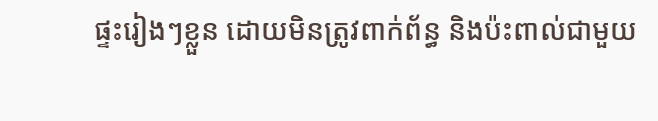ផ្ទះរៀងៗខ្លួន ដោយមិនត្រូវពាក់ព័ន្ធ និងប៉ះពាល់ជាមួយ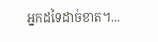អ្នកដទៃដាច់ខាត។...